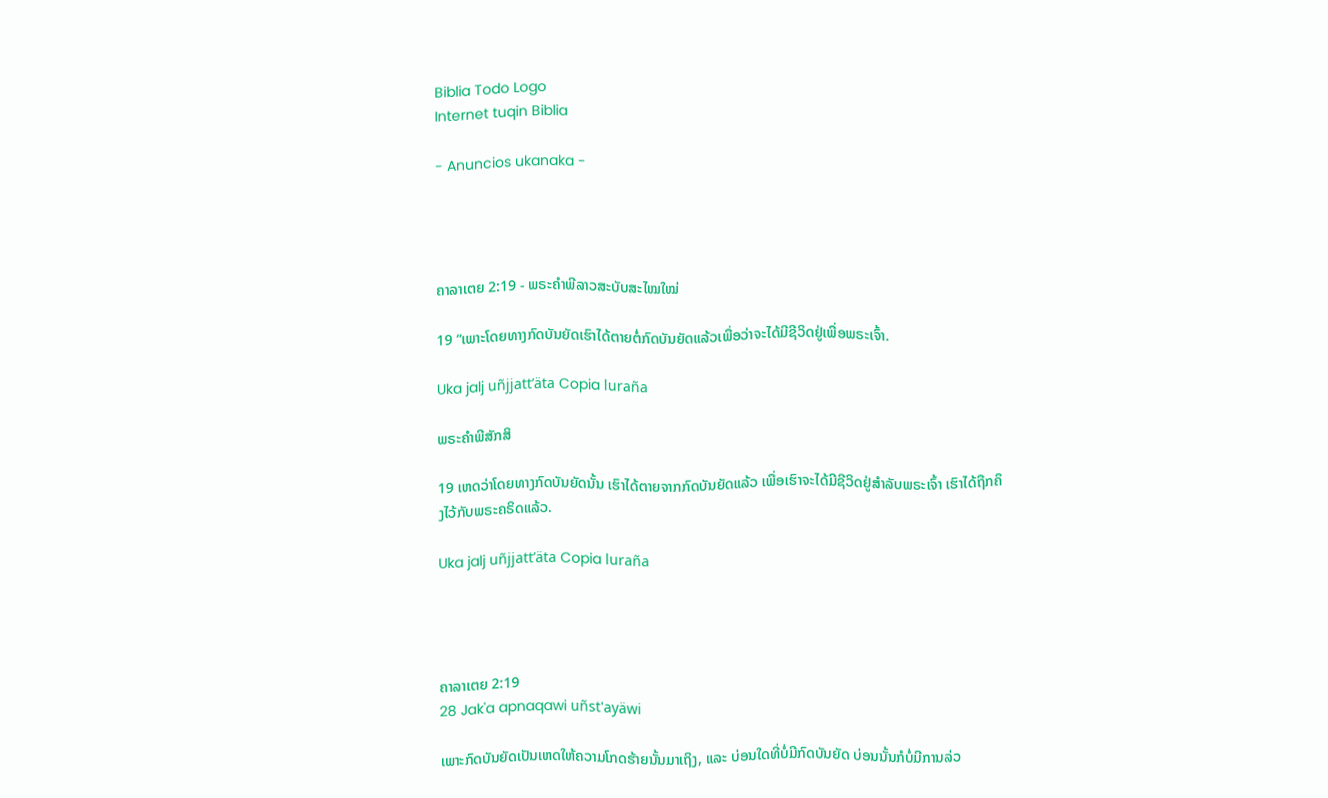Biblia Todo Logo
Internet tuqin Biblia

- Anuncios ukanaka -




ຄາລາເຕຍ 2:19 - ພຣະຄຳພີລາວສະບັບສະໄໝໃໝ່

19 “ເພາະໂດຍທາງກົດບັນຍັດເຮົາໄດ້ຕາຍຕໍ່ກົດບັນຍັດແລ້ວເພື່ອວ່າຈະໄດ້ມີຊີວິດຢູ່ເພື່ອພຣະເຈົ້າ.

Uka jalj uñjjattʼäta Copia luraña

ພຣະຄຳພີສັກສິ

19 ເຫດວ່າໂດຍທາງກົດບັນຍັດນັ້ນ ເຮົາໄດ້ຕາຍຈາກກົດບັນຍັດແລ້ວ ເພື່ອເຮົາຈະໄດ້ມີຊີວິດຢູ່ສຳລັບພຣະເຈົ້າ ເຮົາໄດ້ຖືກຄຶງໄວ້ກັບພຣະຄຣິດແລ້ວ.

Uka jalj uñjjattʼäta Copia luraña




ຄາລາເຕຍ 2:19
28 Jak'a apnaqawi uñst'ayäwi

ເພາະກົດບັນຍັດເປັນເຫດໃຫ້ຄວາມໂກດຮ້າຍນັ້ນມາເຖິງ, ແລະ ບ່ອນໃດທີ່ບໍ່ມີກົດບັນຍັດ ບ່ອນນັ້ນກໍບໍ່ມີການລ່ວ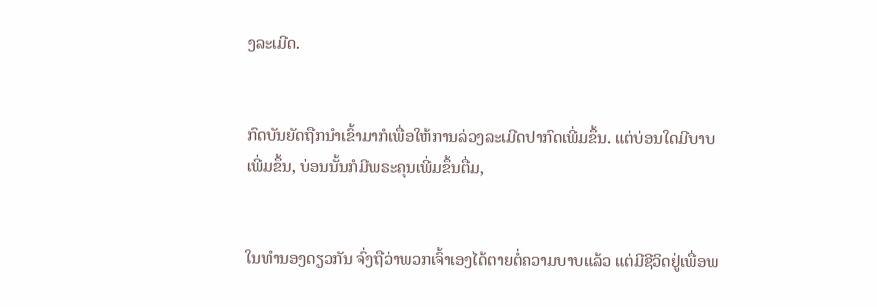ງລະເມີດ.


ກົດບັນຍັດຖືກນຳເຂົ້າມາກໍເພື່ອໃຫ້ການລ່ວງລະເມີດປາກົດເພີ່ມຂຶ້ນ. ແຕ່ບ່ອນໃດມີບາບເພີ່ມຂຶ້ນ, ບ່ອນນັ້ນກໍມີພຣະຄຸນເພີ່ມຂຶ້ນຕື່ມ,


ໃນທຳນອງດຽວກັນ ຈົ່ງຖືວ່າພວກເຈົ້າເອງໄດ້ຕາຍຕໍ່ຄວາມບາບແລ້ວ ແຕ່ມີຊີວິດຢູ່ເພື່ອພ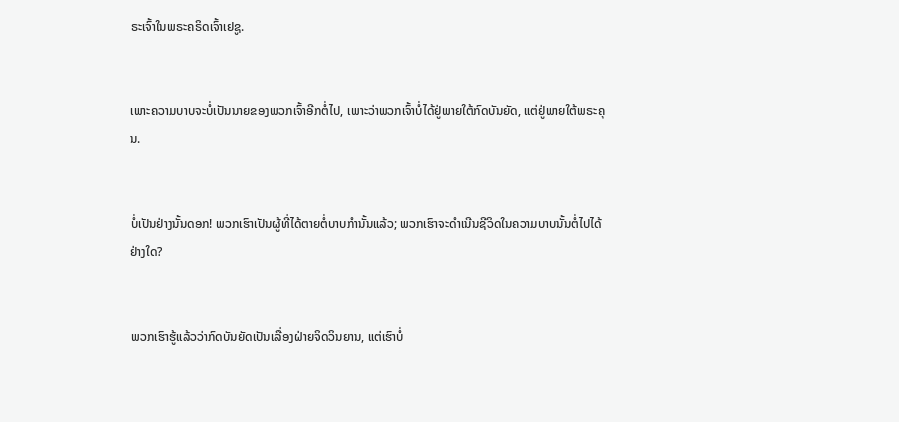ຣະເຈົ້າໃນພຣະຄຣິດເຈົ້າເຢຊູ.


ເພາະຄວາມບາບຈະບໍ່ເປັນນາຍຂອງພວກເຈົ້າອີກຕໍ່ໄປ, ເພາະວ່າພວກເຈົ້າບໍ່ໄດ້ຢູ່ພາຍໃຕ້ກົດບັນຍັດ, ແຕ່ຢູ່ພາຍໃຕ້ພຣະຄຸນ.


ບໍ່ເປັນຢ່າງນັ້ນດອກ! ພວກເຮົາເປັນຜູ້ທີ່ໄດ້ຕາຍຕໍ່ບາບກຳນັ້ນແລ້ວ; ພວກເຮົາຈະດຳເນີນຊີວິດໃນຄວາມບາບນັ້ນຕໍ່ໄປໄດ້ຢ່າງໃດ?


ພວກເຮົາຮູ້ແລ້ວວ່າກົດບັນຍັດເປັນເລື່ອງຝ່າຍຈິດວິນຍານ, ແຕ່ເຮົາບໍ່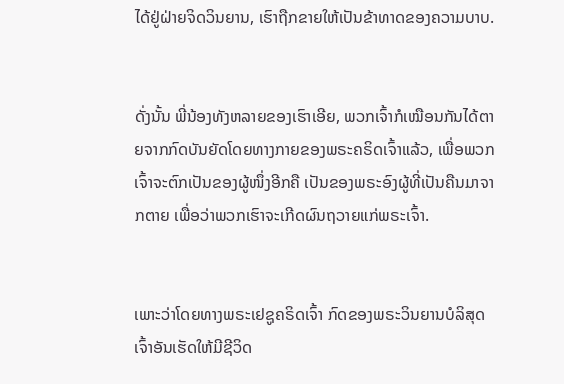ໄດ້ຢູ່ຝ່າຍຈິດວິນຍານ, ເຮົາຖືກຂາຍໃຫ້ເປັນຂ້າທາດຂອງຄວາມບາບ.


ດັ່ງນັ້ນ ພີ່ນ້ອງທັງຫລາຍຂອງເຮົາເອີຍ, ພວກເຈົ້າກໍເໝືອນກັນໄດ້ຕາຍຈາກກົດບັນຍັດໂດຍທາງກາຍຂອງພຣະຄຣິດເຈົ້າແລ້ວ, ເພື່ອພວກເຈົ້າຈະຕົກເປັນຂອງຜູ້ໜຶ່ງອີກຄື ເປັນຂອງພຣະອົງຜູ້ທີ່ເປັນຄືນມາຈາກຕາຍ ເພື່ອວ່າພວກເຮົາຈະເກີດຜົນຖວາຍແກ່ພຣະເຈົ້າ.


ເພາະວ່າໂດຍທາງພຣະເຢຊູຄຣິດເຈົ້າ ກົດຂອງພຣະວິນຍານບໍລິສຸດເຈົ້າອັນເຮັດໃຫ້ມີຊີວິດ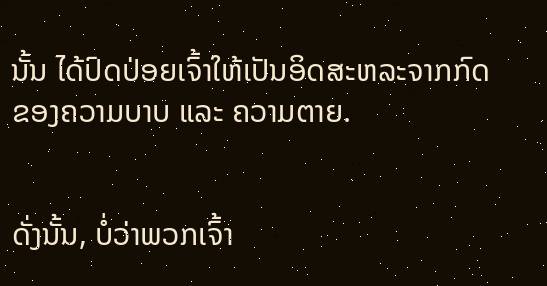ນັ້ນ ໄດ້ປົດປ່ອຍເຈົ້າໃຫ້ເປັນອິດສະຫລະຈາກກົດຂອງຄວາມບາບ ແລະ ຄວາມຕາຍ.


ດັ່ງນັ້ນ, ບໍ່ວ່າພວກເຈົ້າ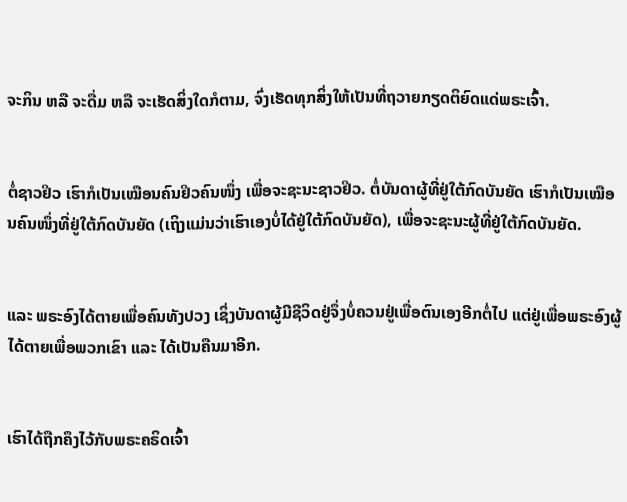ຈະກິນ ຫລື ຈະດື່ມ ຫລື ຈະເຮັດສິ່ງໃດກໍຕາມ, ຈົ່ງເຮັດທຸກສິ່ງໃຫ້ເປັນທີ່ຖວາຍກຽດຕິຍົດແດ່ພຣະເຈົ້າ.


ຕໍ່ຊາວຢິວ ເຮົາກໍເປັນເໝືອນຄົນຢິວຄົນໜຶ່ງ ເພື່ອຈະຊະນະຊາວຢິວ. ຕໍ່ບັນດາຜູ້ທີ່ຢູ່ໃຕ້ກົດບັນຍັດ ເຮົາກໍເປັນເໝືອນຄົນໜຶ່ງທີ່ຢູ່ໃຕ້ກົດບັນຍັດ (ເຖິງແມ່ນວ່າເຮົາເອງບໍ່ໄດ້ຢູ່ໃຕ້ກົດບັນຍັດ), ເພື່ອຈະຊະນະຜູ້ທີ່ຢູ່ໃຕ້ກົດບັນຍັດ.


ແລະ ພຣະອົງໄດ້ຕາຍເພື່ອຄົນທັງປວງ ເຊິ່ງບັນດາຜູ້ມີຊີວິດຢູ່ຈຶ່ງບໍ່ຄວນຢູ່ເພື່ອຕົນເອງອີກຕໍ່ໄປ ແຕ່ຢູ່ເພື່ອພຣະອົງຜູ້ໄດ້ຕາຍເພື່ອພວກເຂົາ ແລະ ໄດ້ເປັນຄືນມາອີກ.


ເຮົາໄດ້ຖືກຄຶງໄວ້ກັບພຣະຄຣິດເຈົ້າ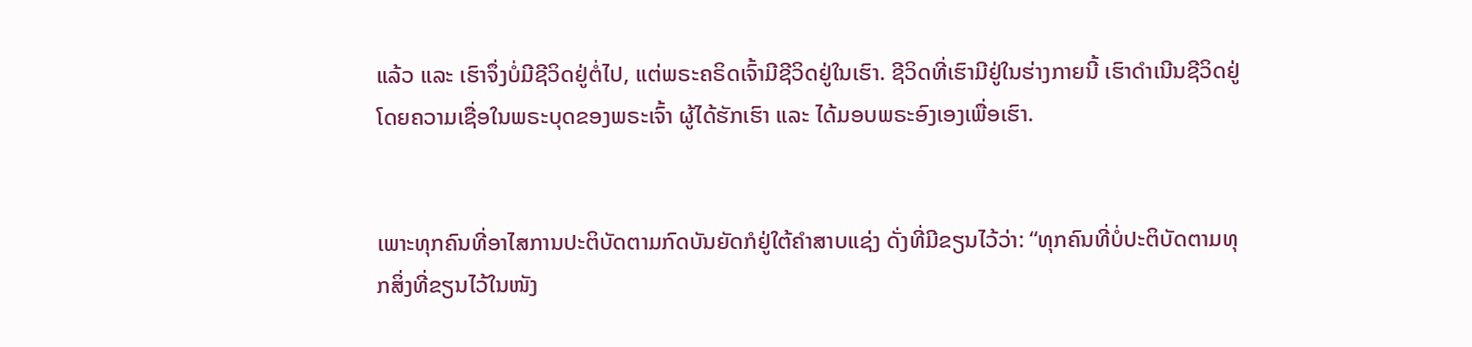ແລ້ວ ແລະ ເຮົາຈຶ່ງບໍ່ມີຊີວິດຢູ່ຕໍ່ໄປ, ແຕ່ພຣະຄຣິດເຈົ້າມີຊີວິດຢູ່ໃນເຮົາ. ຊີວິດທີ່ເຮົາມີຢູ່ໃນຮ່າງກາຍນີ້ ເຮົາດໍາເນີນຊີວິດຢູ່ໂດຍຄວາມເຊື່ອໃນພຣະບຸດຂອງພຣະເຈົ້າ ຜູ້ໄດ້ຮັກເຮົາ ແລະ ໄດ້ມອບພຣະອົງເອງເພື່ອເຮົາ.


ເພາະທຸກຄົນທີ່ອາໄສການປະຕິບັດຕາມກົດບັນຍັດກໍຢູ່ໃຕ້ຄຳສາບແຊ່ງ ດັ່ງທີ່ມີຂຽນໄວ້ວ່າ: “ທຸກຄົນທີ່ບໍ່ປະຕິບັດຕາມທຸກສິ່ງທີ່ຂຽນໄວ້ໃນໜັງ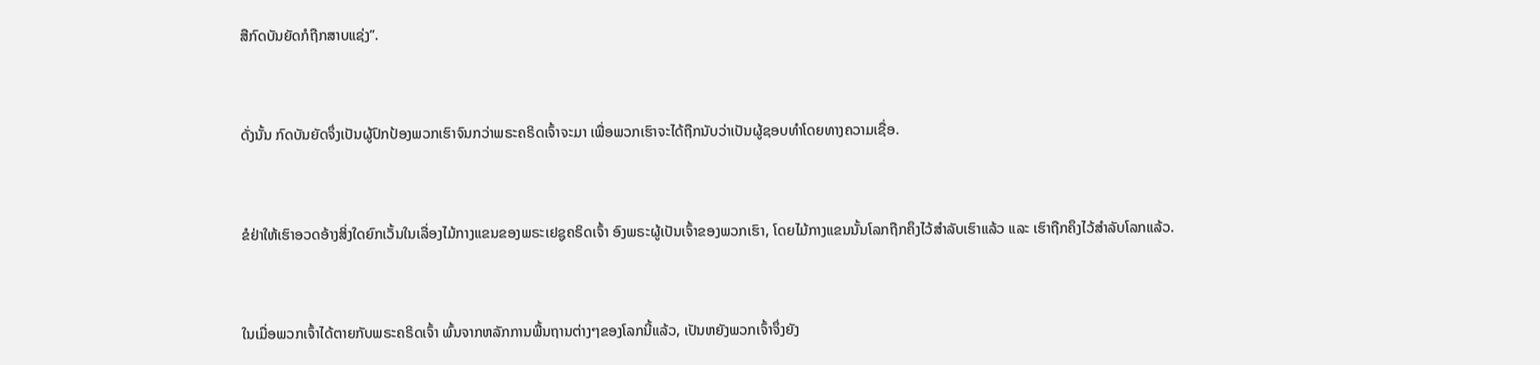ສືກົດບັນຍັດກໍຖືກສາບແຊ່ງ”.


ດັ່ງນັ້ນ ກົດບັນຍັດຈຶ່ງເປັນຜູ້ປົກປ້ອງພວກເຮົາຈົນກວ່າພຣະຄຣິດເຈົ້າຈະມາ ເພື່ອພວກເຮົາຈະໄດ້ຖືກນັບວ່າເປັນຜູ້ຊອບທຳໂດຍທາງຄວາມເຊື່ອ.


ຂໍຢ່າໃຫ້ເຮົາອວດອ້າງສິ່ງໃດຍົກເວັ້ນໃນເລື່ອງໄມ້ກາງແຂນຂອງພຣະເຢຊູຄຣິດເຈົ້າ ອົງພຣະຜູ້ເປັນເຈົ້າຂອງພວກເຮົາ, ໂດຍໄມ້ກາງແຂນນັ້ນໂລກຖືກຄຶງໄວ້ສຳລັບເຮົາແລ້ວ ແລະ ເຮົາຖືກຄຶງໄວ້ສຳລັບໂລກແລ້ວ.


ໃນເມື່ອພວກເຈົ້າໄດ້ຕາຍກັບພຣະຄຣິດເຈົ້າ ພົ້ນຈາກຫລັກການພື້ນຖານຕ່າງໆຂອງໂລກນີ້ແລ້ວ, ເປັນຫຍັງພວກເຈົ້າຈຶ່ງຍັງ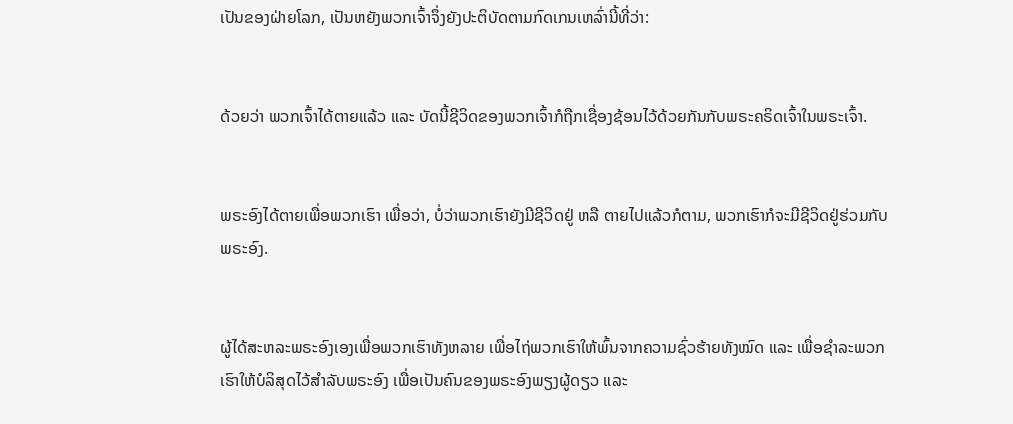ເປັນຂອງຝ່າຍໂລກ, ເປັນຫຍັງພວກເຈົ້າຈຶ່ງຍັງປະຕິບັດຕາມກົດເກນເຫລົ່ານີ້ທີ່ວ່າ:


ດ້ວຍວ່າ ພວກເຈົ້າໄດ້ຕາຍແລ້ວ ແລະ ບັດນີ້ຊີວິດຂອງພວກເຈົ້າກໍຖືກເຊື່ອງຊ້ອນໄວ້ດ້ວຍກັນກັບພຣະຄຣິດເຈົ້າໃນພຣະເຈົ້າ.


ພຣະອົງໄດ້ຕາຍເພື່ອພວກເຮົາ ເພື່ອວ່າ, ບໍ່ວ່າພວກເຮົາຍັງມີຊີວິດຢູ່ ຫລື ຕາຍໄປແລ້ວກໍຕາມ, ພວກເຮົາກໍຈະມີຊີວິດຢູ່ຮ່ວມກັບພຣະອົງ.


ຜູ້ໄດ້ສະຫລະພຣະອົງເອງເພື່ອພວກເຮົາທັງຫລາຍ ເພື່ອໄຖ່ພວກເຮົາໃຫ້ພົ້ນຈາກຄວາມຊົ່ວຮ້າຍທັງໝົດ ແລະ ເພື່ອຊຳລະພວກເຮົາໃຫ້ບໍລິສຸດໄວ້ສຳລັບພຣະອົງ ເພື່ອເປັນຄົນຂອງພຣະອົງພຽງຜູ້ດຽວ ແລະ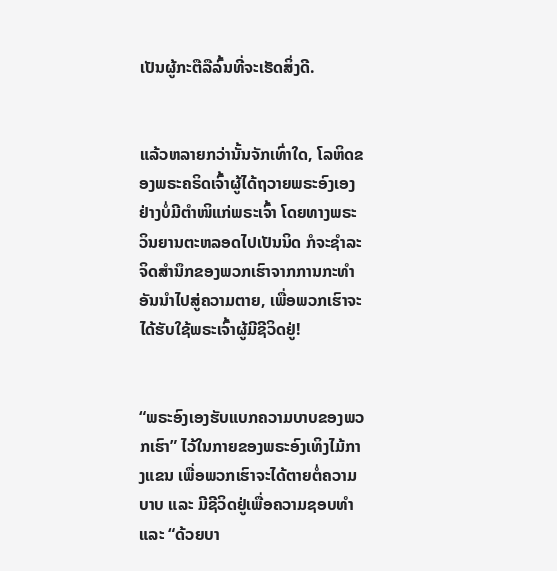ເປັນຜູ້ກະຕືລືລົ້ນທີ່ຈະເຮັດສິ່ງດີ.


ແລ້ວຫລາຍກວ່ານັ້ນຈັກເທົ່າໃດ, ໂລຫິດຂອງພຣະຄຣິດເຈົ້າຜູ້ໄດ້ຖວາຍພຣະອົງເອງຢ່າງບໍ່ມີຕຳໜິແກ່ພຣະເຈົ້າ ໂດຍທາງພຣະວິນຍານຕະຫລອດໄປເປັນນິດ ກໍຈະຊຳລະຈິດສຳນຶກຂອງພວກເຮົາຈາກການກະທຳອັນນຳໄປສູ່ຄວາມຕາຍ, ເພື່ອພວກເຮົາຈະໄດ້ຮັບໃຊ້ພຣະເຈົ້າຜູ້ມີຊີວິດຢູ່!


“ພຣະອົງເອງຮັບແບກຄວາມບາບຂອງພວກເຮົາ” ໄວ້ໃນກາຍຂອງພຣະອົງເທິງໄມ້ກາງແຂນ ເພື່ອພວກເຮົາຈະໄດ້ຕາຍຕໍ່ຄວາມບາບ ແລະ ມີຊີວິດຢູ່ເພື່ອຄວາມຊອບທຳ ແລະ “ດ້ວຍບາ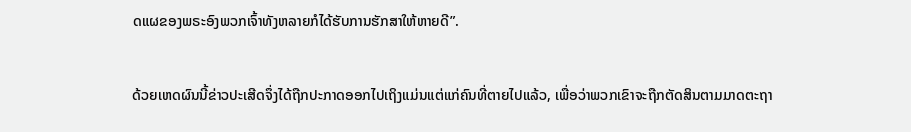ດແຜຂອງພຣະອົງພວກເຈົ້າທັງຫລາຍກໍໄດ້ຮັບການຮັກສາໃຫ້ຫາຍດີ”.


ດ້ວຍເຫດຜົນນີ້ຂ່າວປະເສີດຈຶ່ງໄດ້ຖືກປະກາດອອກໄປເຖິງແມ່ນແຕ່ແກ່ຄົນທີ່ຕາຍໄປແລ້ວ, ເພື່ອວ່າພວກເຂົາຈະຖືກຕັດສິນຕາມມາດຕະຖາ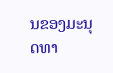ນຂອງມະນຸດທາ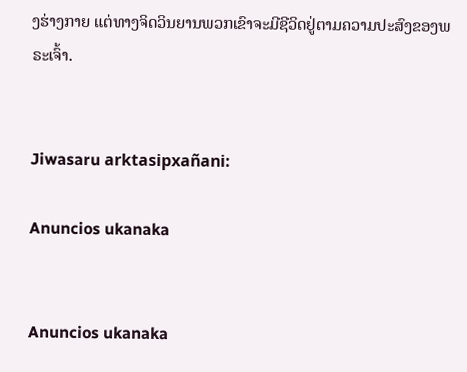ງຮ່າງກາຍ ແຕ່ທາງຈິດວິນຍານພວກເຂົາຈະມີຊີວິດຢູ່ຕາມຄວາມປະສົງຂອງພຣະເຈົ້າ.


Jiwasaru arktasipxañani:

Anuncios ukanaka


Anuncios ukanaka